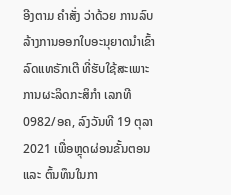ອີງຕາມ ຄໍາສັ່ງ ວ່າດ້ວຍ ການລົບລ້າງການອອກໃບອະນຸຍາດນຳເຂົ້າລົດແທຣັກເຕີ ທີ່ຮັບໃຊ້ສະເພາະການຜະລິດກະສິກຳ ເລກທີ 0982/ອຄ, ລົງວັນທີ 19 ຕຸລາ 2021 ເພື່ອຫຼຸດຜ່ອນຂັ້ນຕອນ ແລະ ຕົ້ນທຶນໃນກາ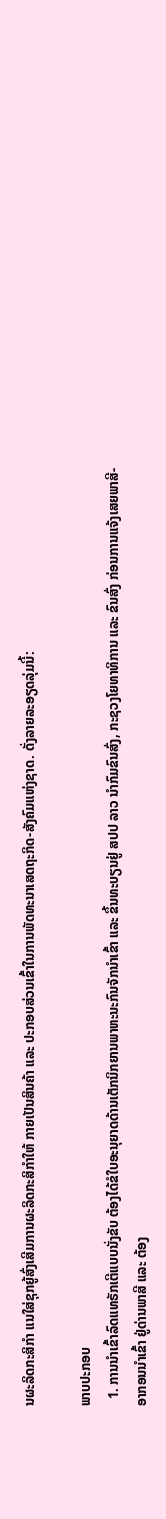ນຜະລິດກະສິກໍາ ແນໃສ່ຊຸກຍູ້ສົ່ງເສີມການຜະລິດກະສິກຳໃຫ້ ກາຍເປັນສິນຄ້າ ແລະ ປະກອບສ່ວນເຂົ້າໃນການພັດທະນາເສດຖະກິດ-ສັງຄົມແຫ່ງຊາດ. ດັ່ງລາຍລະອຽດລຸ່ມນີ້:

ພາບປະກອບ
  1. ການນຳເຂົ້າລົດແທຣັກເຕີແບບນັ່ງຂັບ ຕ້ອງໄດ້ຂໍໃບອະນຸຍາດດ້ານເຕັກນິກຍານພາຫະນະກົນຈັກນຳເຂົ້າ ແລະ ຂຶ້ນທະບຽນຢູ່ ສປປ ລາວ ນຳກົມຂົນສົ່ງ, ກະຊວງໂຍທາທິການ ແລະ ຂົນສົ່ງ ກ່ອນການແຈ້ງເສຍພາສີ-ອາກອນນຳເຂົ້າ ຢູ່ດ່ານພາສີ ແລະ ຕ້ອງ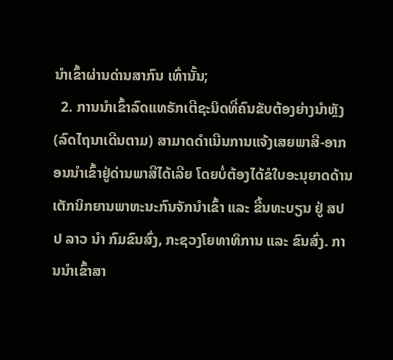ນໍາເຂົ້າຜ່ານດ່ານສາກົນ ເທົ່ານັ້ນ;
  2. ການນຳເຂົ້າລົດແທຣັກເຕີຊະນິດທີ່ຄົນຂັບຕ້ອງຍ່າງນຳຫຼັງ (ລົດໄຖນາເດີນຕາມ) ສາມາດດໍາເນີນການແຈ້ງເສຍພາສີ-ອາກອນນຳເຂົ້າຢູ່ດ່ານພາສີໄດ້ເລີຍ ໂດຍບໍ່ຕ້ອງໄດ້ຂໍໃບອະນຸຍາດດ້ານເຕັກນິກຍານພາຫະນະກົນຈັກນໍາເຂົ້າ ແລະ ຂື້ນທະບຽນ ຢູ່ ສປປ ລາວ ນໍາ ກົມຂົນສົ່ງ, ກະຊວງໂຍທາທິການ ແລະ ຂົນສົ່ງ. ການນໍາເຂົ້າສາ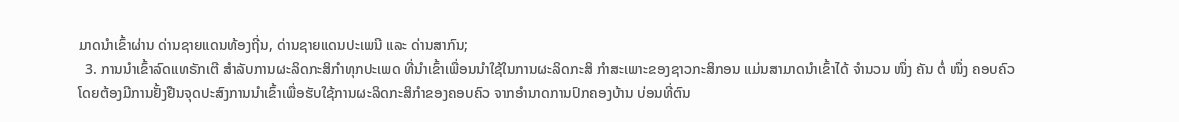ມາດນໍາເຂົ້າຜ່ານ ດ່ານຊາຍແດນທ້ອງຖີ່ນ, ດ່ານຊາຍແດນປະເພນີ ແລະ ດ່ານສາກົນ;
  3. ການນຳເຂົ້າລົດແທຣັກເຕີ ສຳລັບການຜະລິດກະສິກຳທຸກປະເພດ ທີ່ນໍາເຂົ້າເພື່ອນນໍາໃຊ້ໃນການຜະລິດກະສິ ກຳສະເພາະຂອງຊາວກະສິກອນ ແມ່ນສາມາດນຳເຂົ້າໄດ້ ຈຳນວນ ໜຶ່ງ ຄັນ ຕໍ່ ໜຶ່ງ ຄອບຄົວ ໂດຍຕ້ອງມີການຢັ້ງຢືນຈຸດປະສົງການນຳເຂົ້າເພື່ອຮັບໃຊ້ການຜະລິດກະສິກຳຂອງຄອບຄົວ ຈາກອຳນາດການປົກຄອງບ້ານ ບ່ອນທີ່ຕົນ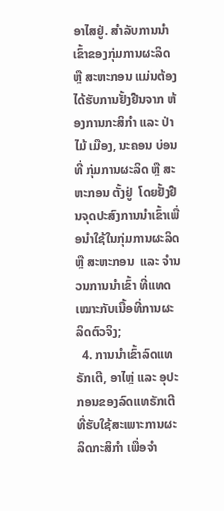ອາໄສຢູ່. ສໍາລັບການນໍາເຂົ້າຂອງກຸ່ມການຜະລິດ ຫຼື ສະຫະກອນ ແມ່ນຕ້ອງໄດ້ຮັບການຢັ້ງຢືນຈາກ ຫ້ອງການກະສິກຳ ແລະ ປ່າໄມ້ ເມືອງ, ນະຄອນ ບ່ອນທີ່ ກຸ່ມການຜະລິດ ຫຼື ສະຫະກອນ ຕັ້ງຢູ່  ໂດຍຢັ້ງຢືນຈຸດປະສົງການນໍາເຂົ້າເພື່ອນຳໃຊ້ໃນກຸ່ມການຜະລິດ ຫຼື ສະຫະກອນ  ແລະ ຈຳນວນການນຳເຂົ້າ ທີ່ແທດເໝາະກັບເນື້ອທີ່ການຜະລິດຕົວຈິງ;
  4. ການນຳເຂົ້າລົດແທຣັກເຕີ, ອາໄຫຼ່ ແລະ ອຸປະກອນຂອງລົດແທຣັກເຕີ ທີ່ຮັບໃຊ້ສະເພາະການຜະລິດກະສິກຳ ເພື່ອຈຳ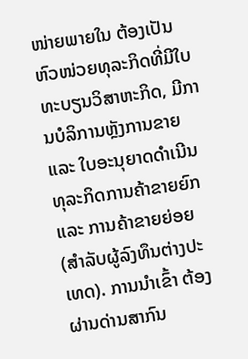ໜ່າຍພາຍໃນ ຕ້ອງເປັນຫົວໜ່ວຍທຸລະກິດທີ່ມີໃບທະບຽນວິສາຫະກິດ, ມີການບໍລິການຫຼັງການຂາຍ ແລະ ໃບອະນຸຍາດດຳເນີນທຸລະກິດການຄ້າຂາຍຍົກ ແລະ ການຄ້າຂາຍຍ່ອຍ (ສຳລັບຜູ້ລົງທຶນຕ່າງປະ ເທດ). ການນຳເຂົ້າ ຕ້ອງຜ່ານດ່ານສາກົນ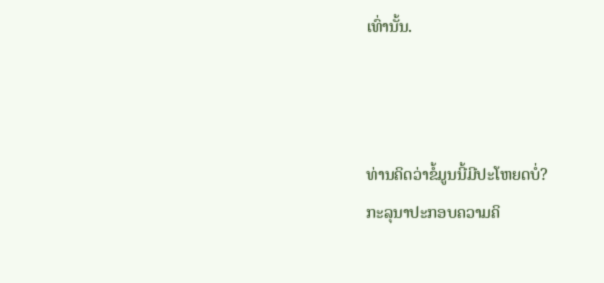ເທົ່ານັ້ນ.



ທ່ານຄິດວ່າຂໍ້ມູນນີ້ມີປະໂຫຍດບໍ່?
ກະລຸນາປະກອບຄວາມຄິ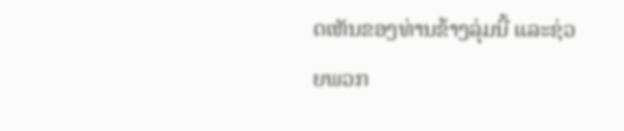ດເຫັນຂອງທ່ານຂ້າງລຸ່ມນີ້ ແລະຊ່ວຍພວກ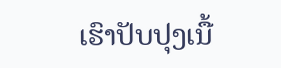ເຮົາປັບປຸງເນື້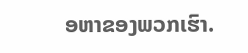ອຫາຂອງພວກເຮົາ.